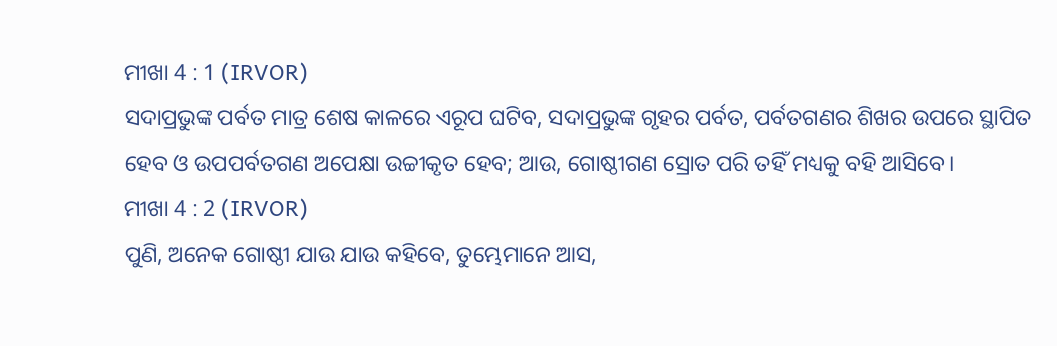ମୀଖା 4 : 1 (IRVOR)
ସଦାପ୍ରଭୁଙ୍କ ପର୍ବତ ମାତ୍ର ଶେଷ କାଳରେ ଏରୂପ ଘଟିବ, ସଦାପ୍ରଭୁଙ୍କ ଗୃହର ପର୍ବତ, ପର୍ବତଗଣର ଶିଖର ଉପରେ ସ୍ଥାପିତ ହେବ ଓ ଉପପର୍ବତଗଣ ଅପେକ୍ଷା ଉଚ୍ଚୀକୃତ ହେବ; ଆଉ, ଗୋଷ୍ଠୀଗଣ ସ୍ରୋତ ପରି ତହିଁ ମଧ୍ୟକୁ ବହି ଆସିବେ।
ମୀଖା 4 : 2 (IRVOR)
ପୁଣି, ଅନେକ ଗୋଷ୍ଠୀ ଯାଉ ଯାଉ କହିବେ, ତୁମ୍ଭେମାନେ ଆସ,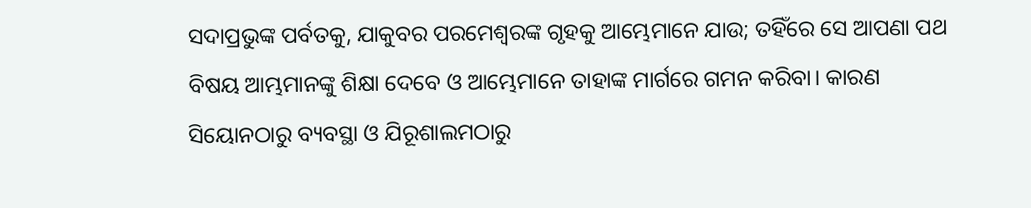ସଦାପ୍ରଭୁଙ୍କ ପର୍ବତକୁ, ଯାକୁବର ପରମେଶ୍ୱରଙ୍କ ଗୃହକୁ ଆମ୍ଭେମାନେ ଯାଉ; ତହିଁରେ ସେ ଆପଣା ପଥ ବିଷୟ ଆମ୍ଭମାନଙ୍କୁ ଶିକ୍ଷା ଦେବେ ଓ ଆମ୍ଭେମାନେ ତାହାଙ୍କ ମାର୍ଗରେ ଗମନ କରିବା। କାରଣ ସିୟୋନଠାରୁ ବ୍ୟବସ୍ଥା ଓ ଯିରୂଶାଲମଠାରୁ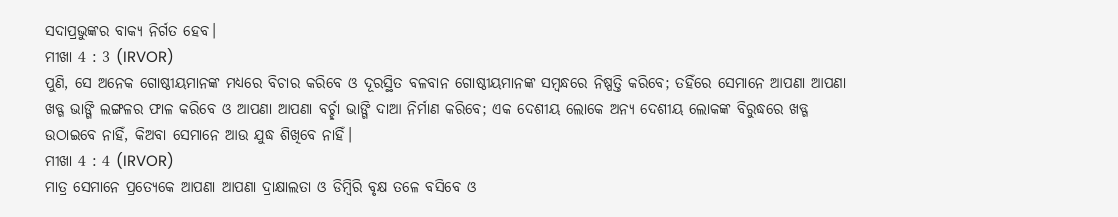ସଦାପ୍ରଭୁଙ୍କର ବାକ୍ୟ ନିର୍ଗତ ହେବ।
ମୀଖା 4 : 3 (IRVOR)
ପୁଣି, ସେ ଅନେକ ଗୋଷ୍ଠୀୟମାନଙ୍କ ମଧ୍ୟରେ ବିଚାର କରିବେ ଓ ଦୂରସ୍ଥିତ ବଳବାନ ଗୋଷ୍ଠୀୟମାନଙ୍କ ସମ୍ବନ୍ଧରେ ନିଷ୍ପତ୍ତି କରିବେ; ତହିଁରେ ସେମାନେ ଆପଣା ଆପଣା ଖଡ୍ଗ ଭାଙ୍ଗି ଲଙ୍ଗଳର ଫାଳ କରିବେ ଓ ଆପଣା ଆପଣା ବର୍ଚ୍ଛା ଭାଙ୍ଗି ଦାଆ ନିର୍ମାଣ କରିବେ; ଏକ ଦେଶୀୟ ଲୋକେ ଅନ୍ୟ ଦେଶୀୟ ଲୋକଙ୍କ ବିରୁଦ୍ଧରେ ଖଡ୍ଗ ଉଠାଇବେ ନାହିଁ, କିଅବା ସେମାନେ ଆଉ ଯୁଦ୍ଧ ଶିଖିବେ ନାହିଁ।
ମୀଖା 4 : 4 (IRVOR)
ମାତ୍ର ସେମାନେ ପ୍ରତ୍ୟେକେ ଆପଣା ଆପଣା ଦ୍ରାକ୍ଷାଲତା ଓ ଡିମ୍ବିରି ବୃକ୍ଷ ତଳେ ବସିବେ ଓ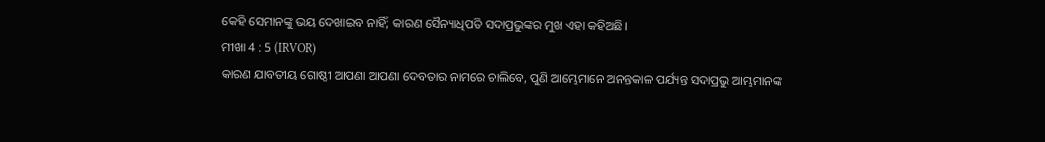କେହି ସେମାନଙ୍କୁ ଭୟ ଦେଖାଇବ ନାହିଁ; କାରଣ ସୈନ୍ୟାଧିପତି ସଦାପ୍ରଭୁଙ୍କର ମୁଖ ଏହା କହିଅଛି।
ମୀଖା 4 : 5 (IRVOR)
କାରଣ ଯାବତୀୟ ଗୋଷ୍ଠୀ ଆପଣା ଆପଣା ଦେବତାର ନାମରେ ଚାଲିବେ, ପୁଣି ଆମ୍ଭେମାନେ ଅନନ୍ତକାଳ ପର୍ଯ୍ୟନ୍ତ ସଦାପ୍ରଭୁ ଆମ୍ଭମାନଙ୍କ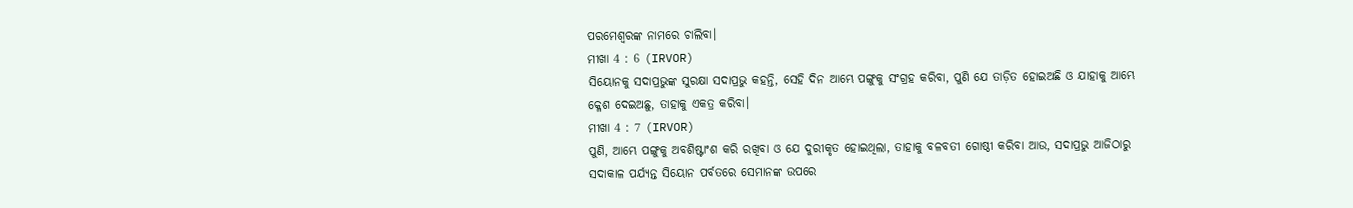ପରମେଶ୍ୱରଙ୍କ ନାମରେ ଚାଲିବା।
ମୀଖା 4 : 6 (IRVOR)
ସିୟୋନକୁ ସଦାପ୍ରଭୁଙ୍କ ସୁରକ୍ଷା ସଦାପ୍ରଭୁ କହନ୍ତି, ସେହି ଦିନ ଆମ୍ଭେ ପଙ୍ଗୁକୁ ସଂଗ୍ରହ କରିବା, ପୁଣି ଯେ ତାଡ଼ିତ ହୋଇଅଛି ଓ ଯାହାକୁ ଆମ୍ଭେ କ୍ଳେଶ ଦେଇଅଛୁ, ତାହାକୁ ଏକତ୍ର କରିବା।
ମୀଖା 4 : 7 (IRVOR)
ପୁଣି, ଆମ୍ଭେ ପଙ୍ଗୁକୁ ଅବଶିଷ୍ଟାଂଶ କରି ରଖିବା ଓ ଯେ ଦୁରୀକୃତ ହୋଇଥିଲା, ତାହାକୁ ବଳବତୀ ଗୋଷ୍ଠୀ କରିବା ଆଉ, ସଦାପ୍ରଭୁ ଆଜିଠାରୁ ସଦାକାଳ ପର୍ଯ୍ୟନ୍ତ ସିୟୋନ ପର୍ବତରେ ସେମାନଙ୍କ ଉପରେ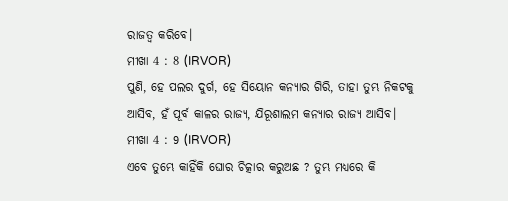ରାଜତ୍ୱ କରିବେ।
ମୀଖା 4 : 8 (IRVOR)
ପୁଣି, ହେ ପଲର ଦୁର୍ଗ, ହେ ସିୟୋନ କନ୍ୟାର ଗିରି, ତାହା ତୁମ୍ଭ ନିକଟକୁ ଆସିବ, ହଁ ପୂର୍ବ କାଳର ରାଜ୍ୟ, ଯିରୂଶାଲମ କନ୍ୟାର ରାଜ୍ୟ ଆସିବ।
ମୀଖା 4 : 9 (IRVOR)
ଏବେ ତୁମ୍ଭେ କାହିଁକି ଘୋର ଚିତ୍କାର କରୁଅଛ ? ତୁମ୍ଭ ମଧ୍ୟରେ କି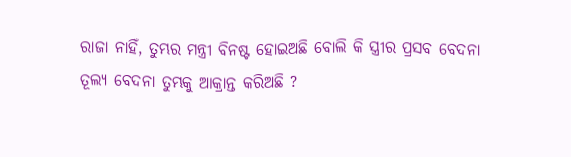ରାଜା ନାହିଁ, ତୁମ୍ଭର ମନ୍ତ୍ରୀ ବିନଷ୍ଟ ହୋଇଅଛି ବୋଲି କି ସ୍ତ୍ରୀର ପ୍ରସବ ବେଦନା ତୂଲ୍ୟ ବେଦନା ତୁମ୍ଭକୁ ଆକ୍ରାନ୍ତ କରିଅଛି ?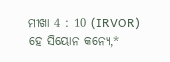ମୀଖା 4 : 10 (IRVOR)
ହେ ସିୟୋନ କନ୍ୟେ,*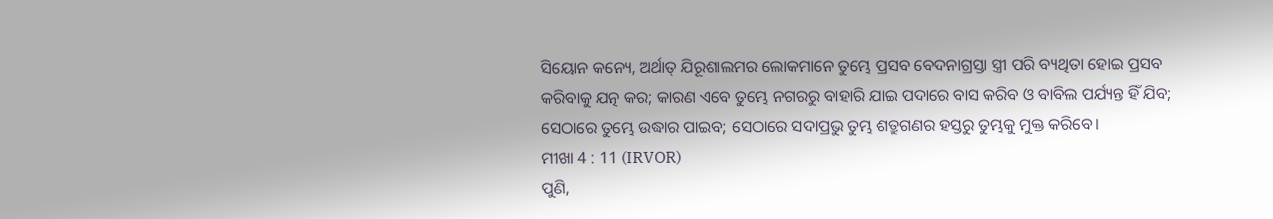ସିୟୋନ କନ୍ୟେ, ଅର୍ଥାତ୍ ଯିରୂଶାଲମର ଲୋକମାନେ ତୁମ୍ଭେ ପ୍ରସବ ବେଦନାଗ୍ରସ୍ତା ସ୍ତ୍ରୀ ପରି ବ୍ୟଥିତା ହୋଇ ପ୍ରସବ କରିବାକୁ ଯତ୍ନ କର; କାରଣ ଏବେ ତୁମ୍ଭେ ନଗରରୁ ବାହାରି ଯାଇ ପଦାରେ ବାସ କରିବ ଓ ବାବିଲ ପର୍ଯ୍ୟନ୍ତ ହିଁ ଯିବ; ସେଠାରେ ତୁମ୍ଭେ ଉଦ୍ଧାର ପାଇବ; ସେଠାରେ ସଦାପ୍ରଭୁ ତୁମ୍ଭ ଶତ୍ରୁଗଣର ହସ୍ତରୁ ତୁମ୍ଭକୁ ମୁକ୍ତ କରିବେ।
ମୀଖା 4 : 11 (IRVOR)
ପୁଣି,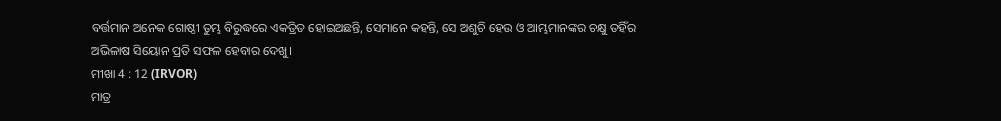ବର୍ତ୍ତମାନ ଅନେକ ଗୋଷ୍ଠୀ ତୁମ୍ଭ ବିରୁଦ୍ଧରେ ଏକତ୍ରିତ ହୋଇଅଛନ୍ତି, ସେମାନେ କହନ୍ତି, ସେ ଅଶୁଚି ହେଉ ଓ ଆମ୍ଭମାନଙ୍କର ଚକ୍ଷୁ ତହିଁର ଅଭିଳାଷ ସିୟୋନ ପ୍ରତି ସଫଳ ହେବାର ଦେଖୁ।
ମୀଖା 4 : 12 (IRVOR)
ମାତ୍ର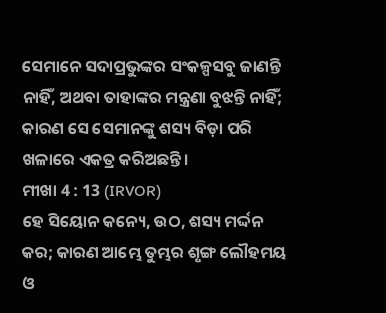ସେମାନେ ସଦାପ୍ରଭୁଙ୍କର ସଂକଳ୍ପସବୁ ଜାଣନ୍ତି ନାହିଁ, ଅଥବା ତାହାଙ୍କର ମନ୍ତ୍ରଣା ବୁଝନ୍ତି ନାହିଁ; କାରଣ ସେ ସେମାନଙ୍କୁ ଶସ୍ୟ ବିଡ଼ା ପରି ଖଳାରେ ଏକତ୍ର କରିଅଛନ୍ତି।
ମୀଖା 4 : 13 (IRVOR)
ହେ ସିୟୋନ କନ୍ୟେ, ଉଠ, ଶସ୍ୟ ମର୍ଦ୍ଦନ କର; କାରଣ ଆମ୍ଭେ ତୁମ୍ଭର ଶୃଙ୍ଗ ଲୌହମୟ ଓ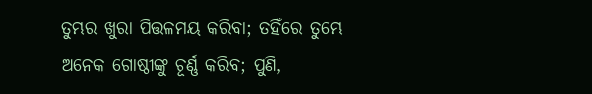ତୁମ୍ଭର ଖୁରା ପିତ୍ତଳମୟ କରିବା; ତହିଁରେ ତୁମ୍ଭେ ଅନେକ ଗୋଷ୍ଠୀଙ୍କୁ ଚୂର୍ଣ୍ଣ କରିବ; ପୁଣି,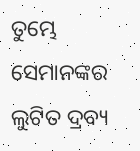ତୁମ୍ଭେ ସେମାନଙ୍କର ଲୁଟିତ ଦ୍ରବ୍ୟ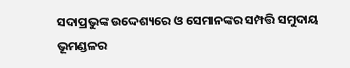ସଦାପ୍ରଭୁଙ୍କ ଉଦ୍ଦେଶ୍ୟରେ ଓ ସେମାନଙ୍କର ସମ୍ପତ୍ତି ସମୁଦାୟ ଭୂମଣ୍ଡଳର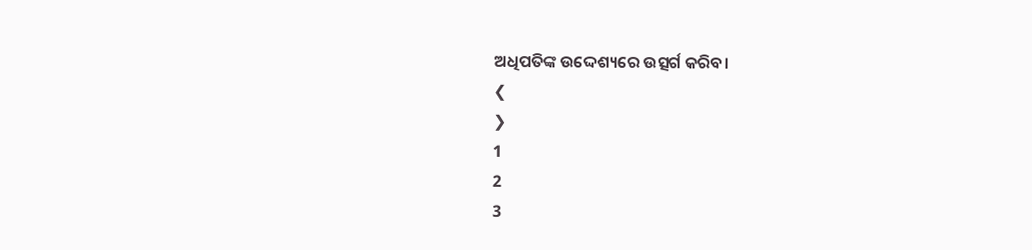ଅଧିପତିଙ୍କ ଉଦ୍ଦେଶ୍ୟରେ ଉତ୍ସର୍ଗ କରିବ।
❮
❯
1
2
3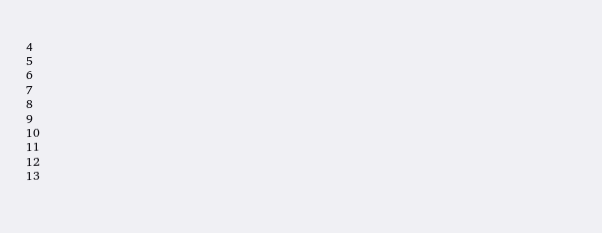4
5
6
7
8
9
10
11
12
13